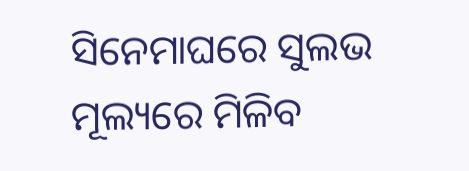ସିନେମାଘରେ ସୁଲଭ ମୂଲ୍ୟରେ ମିଳିବ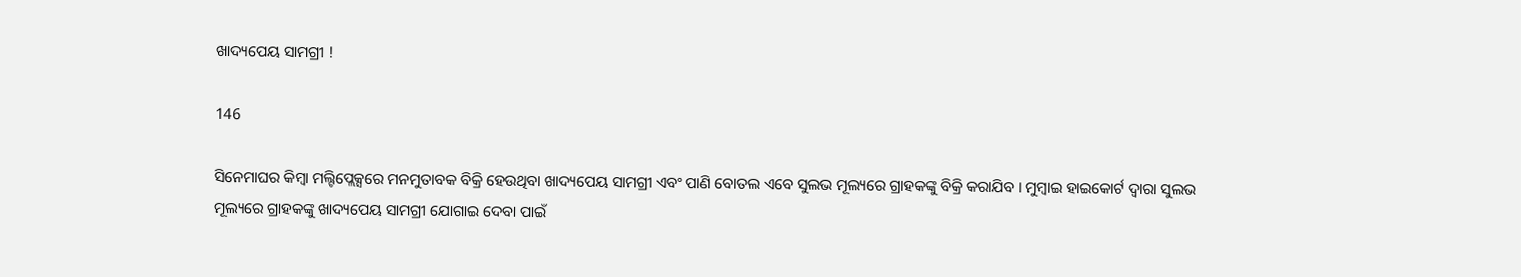ଖାଦ୍ୟପେୟ ସାମଗ୍ରୀ !

146

ସିନେମାଘର କିମ୍ବା ମଲ୍ଟିପ୍ଲେକ୍ସରେ ମନମୁତାବକ ବିକ୍ରି ହେଉଥିବା ଖାଦ୍ୟପେୟ ସାମଗ୍ରୀ ଏବଂ ପାଣି ବୋତଲ ଏବେ ସୁଲଭ ମୂଲ୍ୟରେ ଗ୍ରାହକଙ୍କୁ ବିକ୍ରି କରାଯିବ । ମୁମ୍ବାଇ ହାଇକୋର୍ଟ ଦ୍ୱାରା ସୁଲଭ ମୂଲ୍ୟରେ ଗ୍ରାହକଙ୍କୁ ଖାଦ୍ୟପେୟ ସାମଗ୍ରୀ ଯୋଗାଇ ଦେବା ପାଇଁ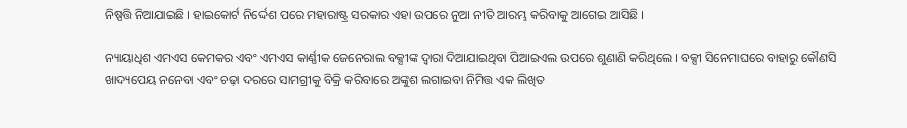ନିଷ୍ପତ୍ତି ନିଆଯାଇଛି । ହାଇକୋର୍ଟ ନିର୍ଦ୍ଦେଶ ପରେ ମହାରାଷ୍ଟ୍ର ସରକାର ଏହା ଉପରେ ନୁଆ ନୀତି ଆରମ୍ଭ କରିବାକୁ ଆଗେଇ ଆସିଛି ।

ନ୍ୟାୟାଧିଶ ଏମଏସ କେମକର ଏବଂ ଏମଏସ କାର୍ଣ୍ଣୀକ ଜେନେରାଲ ବକ୍ସୀଙ୍କ ଦ୍ୱାରା ଦିଆଯାଇଥିବା ପିଆଇଏଲ ଉପରେ ଶୁଣାଣି କରିଥିଲେ । ବକ୍ସୀ ସିନେମାଘରେ ବାହାରୁ କୌଣସି ଖାଦ୍ୟପେୟ ନନେବା ଏବଂ ଚଢ଼ା ଦରରେ ସାମଗ୍ରୀକୁ ବିକ୍ରି କରିବାରେ ଅଙ୍କୁଶ ଲଗାଇବା ନିମିତ୍ତ ଏକ ଲିଖିତ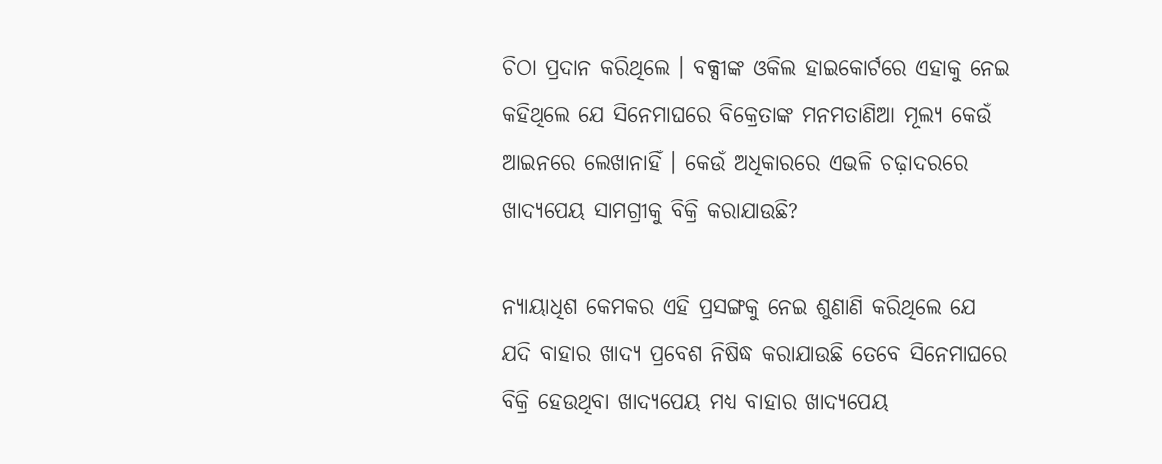ଚିଠା ପ୍ରଦାନ କରିଥିଲେ । ବକ୍ସୀଙ୍କ ଓକିଲ ହାଇକୋର୍ଟରେ ଏହାକୁ ନେଇ କହିଥିଲେ ଯେ ସିନେମାଘରେ ବିକ୍ରେତାଙ୍କ ମନମତାଣିଆ ମୂଲ୍ୟ କେଉଁ ଆଇନରେ ଲେଖାନାହିଁ । କେଉଁ ଅଧିକାରରେ ଏଭଳି ଚଢ଼ାଦରରେ ଖାଦ୍ୟପେୟ ସାମଗ୍ରୀକୁ ବିକ୍ରି କରାଯାଉଛି?

ନ୍ୟାୟାଧିଶ କେମକର ଏହି ପ୍ରସଙ୍ଗକୁ ନେଇ ଶୁଣାଣି କରିଥିଲେ ଯେ ଯଦି ବାହାର ଖାଦ୍ୟ ପ୍ରବେଶ ନିଷିଦ୍ଧ କରାଯାଉଛି ତେବେ ସିନେମାଘରେ ବିକ୍ରି ହେଉଥିବା ଖାଦ୍ୟପେୟ ମଧ୍ୟ ବାହାର ଖାଦ୍ୟପେୟ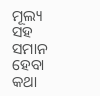ମୂଲ୍ୟ ସହ ସମାନ ହେବା କଥା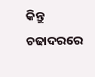କିନ୍ତୁ ଚଢାଦରରେ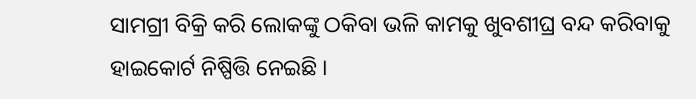ସାମଗ୍ରୀ ବିକ୍ରି କରି ଲୋକଙ୍କୁ ଠକିବା ଭଳି କାମକୁ ଖୁବଶୀଘ୍ର ବନ୍ଦ କରିବାକୁ ହାଇକୋର୍ଟ ନିଷ୍ପିତ୍ତି ନେଇଛି ।